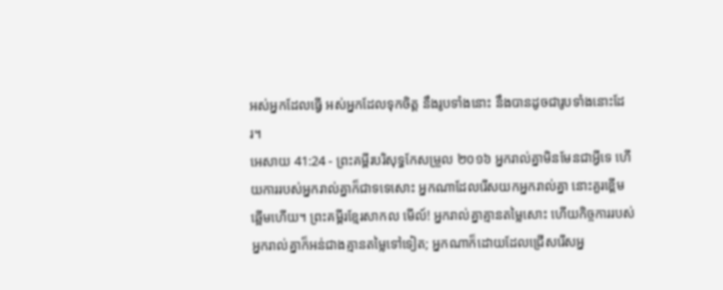អស់អ្នកដែលធ្វើ អស់អ្នកដែលទុកចិត្ត នឹងរូបទាំងនោះ នឹងបានដូចជារូបទាំងនោះដែរ។
អេសាយ 41:24 - ព្រះគម្ពីរបរិសុទ្ធកែសម្រួល ២០១៦ អ្នករាល់គ្នាមិនមែនជាអ្វីទេ ហើយការរបស់អ្នករាល់គ្នាក៏ជាទទេសោះ អ្នកណាដែលរើសយកអ្នករាល់គ្នា នោះគួរខ្ពើមឆ្អើមហើយ។ ព្រះគម្ពីរខ្មែរសាកល មើល៍! អ្នករាល់គ្នាគ្មានតម្លៃសោះ ហើយកិច្ចការរបស់អ្នករាល់គ្នាក៏អន់ជាងគ្មានតម្លៃទៅទៀត; អ្នកណាក៏ដោយដែលជ្រើសរើសអ្ន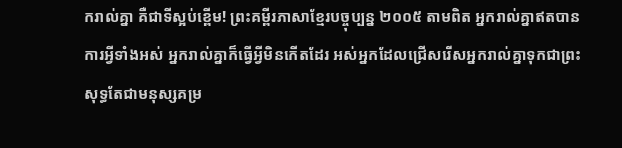ករាល់គ្នា គឺជាទីស្អប់ខ្ពើម! ព្រះគម្ពីរភាសាខ្មែរបច្ចុប្បន្ន ២០០៥ តាមពិត អ្នករាល់គ្នាឥតបានការអ្វីទាំងអស់ អ្នករាល់គ្នាក៏ធ្វើអ្វីមិនកើតដែរ អស់អ្នកដែលជ្រើសរើសអ្នករាល់គ្នាទុកជាព្រះ សុទ្ធតែជាមនុស្សគម្រ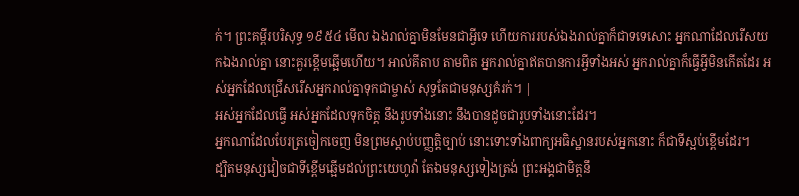ក់។ ព្រះគម្ពីរបរិសុទ្ធ ១៩៥៤ មើល ឯងរាល់គ្នាមិនមែនជាអ្វីទេ ហើយការរបស់ឯងរាល់គ្នាក៏ជាទទេសោះ អ្នកណាដែលរើសយកឯងរាល់គ្នា នោះគួរខ្ពើមឆ្អើមហើយ។ អាល់គីតាប តាមពិត អ្នករាល់គ្នាឥតបានការអ្វីទាំងអស់ អ្នករាល់គ្នាក៏ធ្វើអ្វីមិនកើតដែរ អស់អ្នកដែលជ្រើសរើសអ្នករាល់គ្នាទុកជាម្ចាស់ សុទ្ធតែជាមនុស្សគំរក់។ |
អស់អ្នកដែលធ្វើ អស់អ្នកដែលទុកចិត្ត នឹងរូបទាំងនោះ នឹងបានដូចជារូបទាំងនោះដែរ។
អ្នកណាដែលបែរត្រចៀកចេញ មិនព្រមស្តាប់បញ្ញត្តិច្បាប់ នោះទោះទាំងពាក្យអធិស្ឋានរបស់អ្នកនោះ ក៏ជាទីស្អប់ខ្ពើមដែរ។
ដ្បិតមនុស្សវៀចជាទីខ្ពើមឆ្អើមដល់ព្រះយេហូវ៉ា តែឯមនុស្សទៀងត្រង់ ព្រះអង្គជាមិត្តនឹ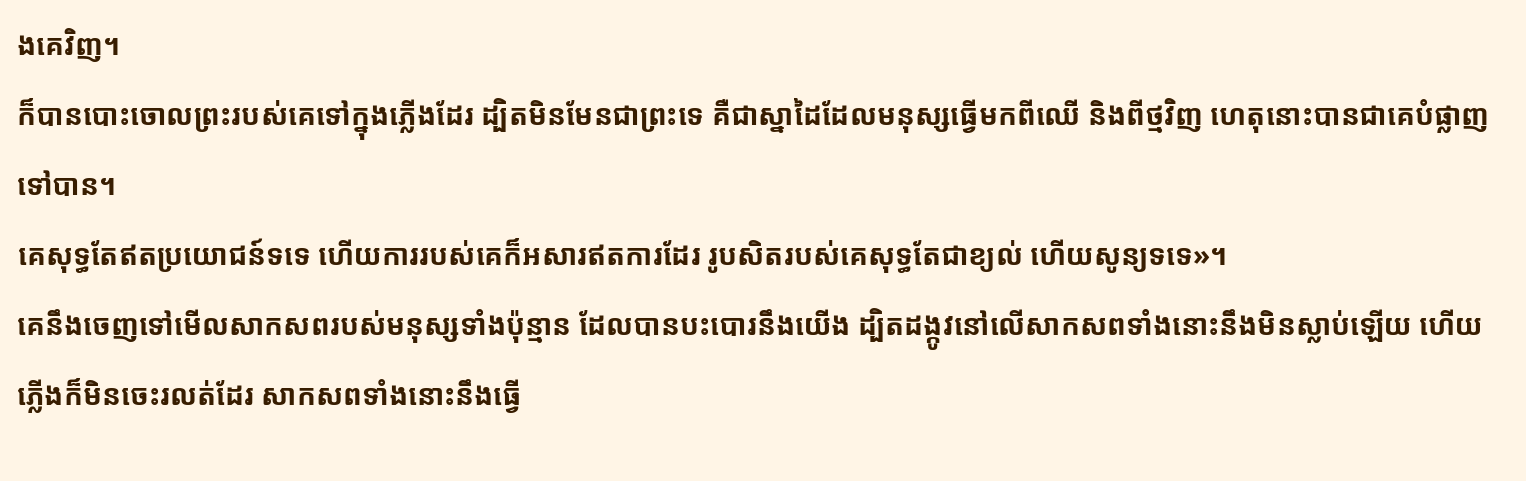ងគេវិញ។
ក៏បានបោះចោលព្រះរបស់គេទៅក្នុងភ្លើងដែរ ដ្បិតមិនមែនជាព្រះទេ គឺជាស្នាដៃដែលមនុស្សធ្វើមកពីឈើ និងពីថ្មវិញ ហេតុនោះបានជាគេបំផ្លាញទៅបាន។
គេសុទ្ធតែឥតប្រយោជន៍ទទេ ហើយការរបស់គេក៏អសារឥតការដែរ រូបសិតរបស់គេសុទ្ធតែជាខ្យល់ ហើយសូន្យទទេ»។
គេនឹងចេញទៅមើលសាកសពរបស់មនុស្សទាំងប៉ុន្មាន ដែលបានបះបោរនឹងយើង ដ្បិតដង្កូវនៅលើសាកសពទាំងនោះនឹងមិនស្លាប់ឡើយ ហើយភ្លើងក៏មិនចេះរលត់ដែរ សាកសពទាំងនោះនឹងធ្វើ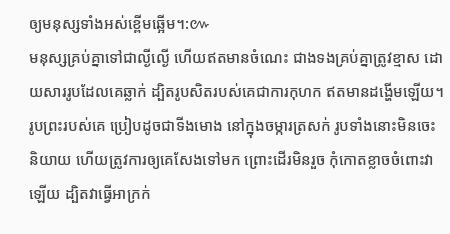ឲ្យមនុស្សទាំងអស់ខ្ពើមឆ្អើម។:៚
មនុស្សគ្រប់គ្នាទៅជាល្ងីល្ងើ ហើយឥតមានចំណេះ ជាងទងគ្រប់គ្នាត្រូវខ្មាស ដោយសាររូបដែលគេឆ្លាក់ ដ្បិតរូបសិតរបស់គេជាការកុហក ឥតមានដង្ហើមឡើយ។
រូបព្រះរបស់គេ ប្រៀបដូចជាទីងមោង នៅក្នុងចម្ការត្រសក់ រូបទាំងនោះមិនចេះនិយាយ ហើយត្រូវការឲ្យគេសែងទៅមក ព្រោះដើរមិនរួច កុំកោតខ្លាចចំពោះវាឡើយ ដ្បិតវាធ្វើអាក្រក់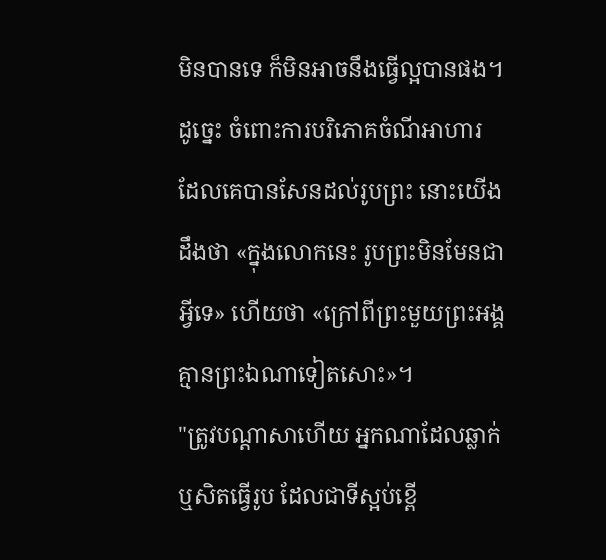មិនបានទេ ក៏មិនអាចនឹងធ្វើល្អបានផង។
ដូច្នេះ ចំពោះការបរិភោគចំណីអាហារ ដែលគេបានសែនដល់រូបព្រះ នោះយើងដឹងថា «ក្នុងលោកនេះ រូបព្រះមិនមែនជាអ្វីទេ» ហើយថា «ក្រៅពីព្រះមួយព្រះអង្គ គ្មានព្រះឯណាទៀតសោះ»។
"ត្រូវបណ្ដាសាហើយ អ្នកណាដែលឆ្លាក់ ឬសិតធ្វើរូប ដែលជាទីស្អប់ខ្ពើ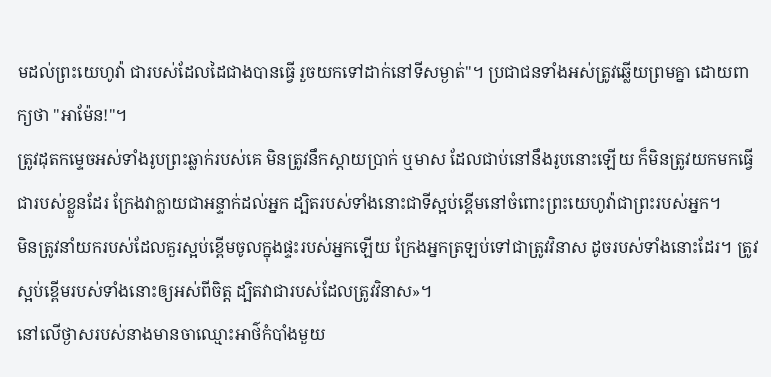មដល់ព្រះយេហូវ៉ា ជារបស់ដែលដៃជាងបានធ្វើ រួចយកទៅដាក់នៅទីសម្ងាត់"។ ប្រជាជនទាំងអស់ត្រូវឆ្លើយព្រមគ្នា ដោយពាក្យថា "អាម៉ែន!"។
ត្រូវដុតកម្ទេចអស់ទាំងរូបព្រះឆ្លាក់របស់គេ មិនត្រូវនឹកស្តាយប្រាក់ ឬមាស ដែលជាប់នៅនឹងរូបនោះឡើយ ក៏មិនត្រូវយកមកធ្វើជារបស់ខ្លួនដែរ ក្រែងវាក្លាយជាអន្ទាក់ដល់អ្នក ដ្បិតរបស់ទាំងនោះជាទីស្អប់ខ្ពើមនៅចំពោះព្រះយេហូវ៉ាជាព្រះរបស់អ្នក។
មិនត្រូវនាំយករបស់ដែលគួរស្អប់ខ្ពើមចូលក្នុងផ្ទះរបស់អ្នកឡើយ ក្រែងអ្នកត្រឡប់ទៅជាត្រូវវិនាស ដូចរបស់ទាំងនោះដែរ។ ត្រូវស្អប់ខ្ពើមរបស់ទាំងនោះឲ្យអស់ពីចិត្ត ដ្បិតវាជារបស់ដែលត្រូវវិនាស»។
នៅលើថ្ងាសរបស់នាងមានចាឈ្មោះអាថ៌កំបាំងមួយ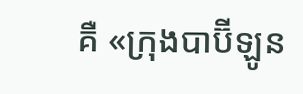គឺ «ក្រុងបាប៊ីឡូន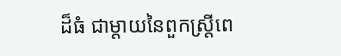ដ៏ធំ ជាម្តាយនៃពួកស្ត្រីពេ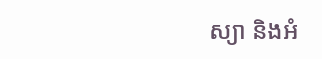ស្យា និងអំ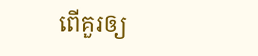ពើគួរឲ្យ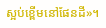ស្អប់ខ្ពើមនៅផែនដី»។